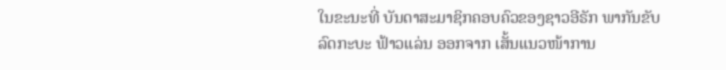ໃນຂະນະທີ່ ບັນດາສະມາຊິກຄອບຄົວຂອງຊາວອີຣັກ ພາກັນຂັບລົດກະບະ ຟ້າວແລ່ນ ອອກຈາກ ເສັ້ນແນວໜ້າການ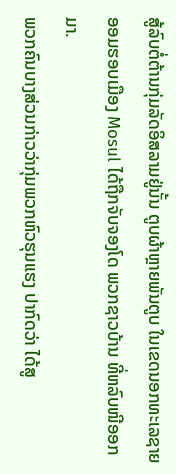ສູ້ລົບຕໍ່ຕ້ານກຸ່ມລັດອິສລາມຢູ່ນັ້ນ ຕູບຜ້າຫຼາຍພັນຕູບ ໃນເຂດນອກທະເລຊາຍ ອອມຮອບເມືອງ Mosul ໄດ້ຖືກຈັບຈອງໂດ ພວກຊາວບ້ານ ທີ່ຫລົບໜີອອກມາ.
ພວກຄົນບາງສ່ວນກ່າວວ່າກຸ່ມພວກຫົວຮຸນແຮງ ປາກົດວ່າ ໄດ້ສູ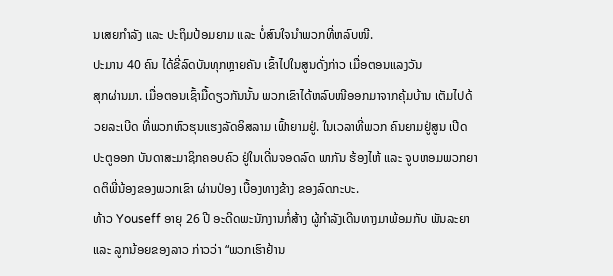ນເສຍກຳລັງ ແລະ ປະຖິມປ້ອມຍາມ ແລະ ບໍ່ສົນໃຈນຳພວກທີ່ຫລົບໜີ.
ປະມານ 40 ຄົນ ໄດ້ຂີ່ລົດບັນທຸກຫຼາຍຄັນ ເຂົ້າໄປໃນສູນດັ່ງກ່າວ ເມື່ອຕອນແລງວັນ
ສຸກຜ່ານມາ. ເມື່ອຕອນເຊົ້າມື້ດຽວກັນນັ້ນ ພວກເຂົາໄດ້ຫລົບໜີອອກມາຈາກຄຸ້ມບ້ານ ເຕັມໄປດ້ວຍລະເບີດ ທີ່ພວກຫົວຮຸນແຮງລັດອິສລາມ ເຟົ້າຍາມຢູ່. ໃນເວລາທີ່ພວກ ຄົນຍາມຢູ່ສູນ ເປີດປະຕູອອກ ບັນດາສະມາຊິກຄອບຄົວ ຢູ່ໃນເດີ່ນຈອດລົດ ພາກັນ ຮ້ອງໄຫ້ ແລະ ຈູບຫອມພວກຍາດຕິພີ່ນ້ອງຂອງພວກເຂົາ ຜ່ານປ່ອງ ເບື້ອງທາງຂ້າງ ຂອງລົດກະບະ.
ທ້າວ Youseff ອາຍຸ 26 ປີ ອະດີດພະນັກງານກໍ່ສ້າງ ຜູ້ກຳລັງເດີນທາງມາພ້ອມກັບ ພັນລະຍາ ແລະ ລູກນ້ອຍຂອງລາວ ກ່າວວ່າ “ພວກເຮົາຢ້ານ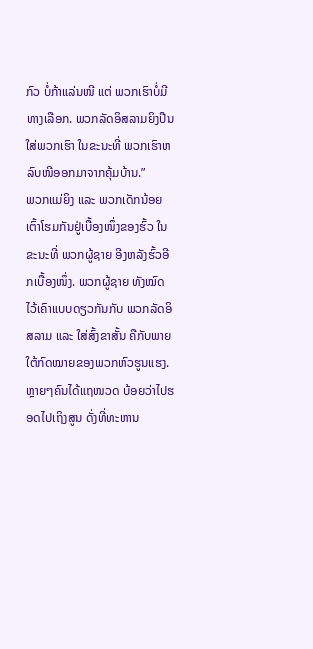ກົວ ບໍ່ກ້າແລ່ນໜີ ແຕ່ ພວກເຮົາບໍ່ມີທາງເລືອກ. ພວກລັດອິສລາມຍິງປືນໃສ່ພວກເຮົາ ໃນຂະນະທີ່ ພວກເຮົາຫລົບໜີອອກມາຈາກຄຸ້ມບ້ານ.”
ພວກແມ່ຍິງ ແລະ ພວກເດັກນ້ອຍ ເຕົ້າໂຮມກັນຢູ່ເບື້ອງໜຶ່ງຂອງຮົ້ວ ໃນຂະນະທີ່ ພວກຜູ້ຊາຍ ອີງຫລັງຮົ້ວອີກເບື້ອງໜຶ່ງ. ພວກຜູ້ຊາຍ ທັງໝົດ ໄວ້ເຄົາແບບດຽວກັນກັບ ພວກລັດອິສລາມ ແລະ ໃສ່ສົ້ງຂາສັ້ນ ຄືກັບພາຍໃຕ້ກົດໝາຍຂອງພວກຫົວຮູນແຮງ. ຫຼາຍໆຄົນໄດ້ແຖໜວດ ບ້ອຍວ່າໄປຮອດໄປເຖິງສູນ ດັ່ງທີ່ທະຫານ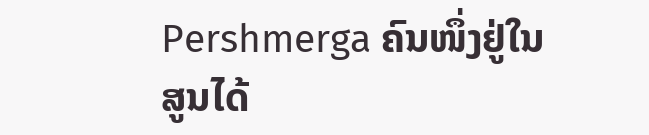Pershmerga ຄົນໜຶ່ງຢູ່ໃນສູນໄດ້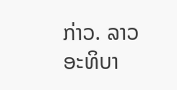ກ່າວ. ລາວອະທິບາ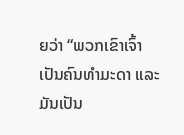ຍວ່າ “ພວກເຂົາເຈົ້າເປັນຄົນທຳມະດາ ແລະ ມັນເປັນ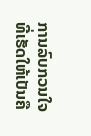ການລົບກວນໃຈ ທີ່ເຮັດໃຫ້ເປັນຄື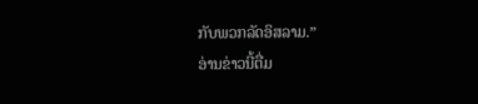ກັບພວກລັດອິສລາມ.”
ອ່ານຂ່າວນີ້ຕື່ມ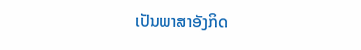ເປັນພາສາອັງກິດ